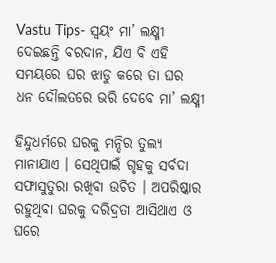Vastu Tips- ସ୍ଵୟଂ ମା’ ଲକ୍ଷ୍ମୀ ଦେଇଛନ୍ତି ବରଦାନ, ଯିଏ ବି ଏହି ସମୟରେ ଘର ଝାଡୁ କରେ ତା ଘର ଧନ ଦୌଲତରେ ଭରି ଦେବେ ମା’ ଲକ୍ଷ୍ମୀ

ହିନ୍ଦୁଧର୍ମରେ ଘରକୁ ମନ୍ଦିର ତୁଲ୍ୟ ମାନାଯାଏ । ସେଥିପାଇଁ ଗୃହକୁ ସର୍ବଦା ସଫାସୁତୁରା ରଖିବା ଉଚିତ । ଅପରିଷ୍କାର ରହୁଥିବା ଘରକୁ ଦରିଦ୍ରତା ଆସିଥାଏ ଓ ଘରେ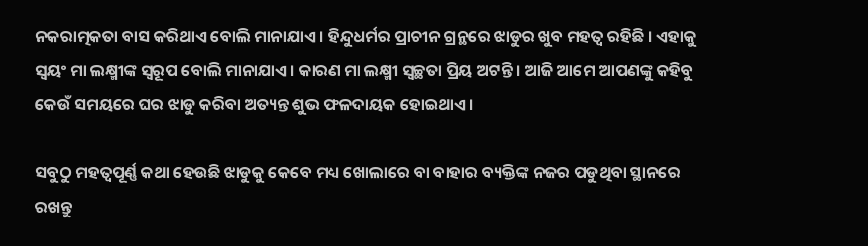ନକରାତ୍ମକତା ବାସ କରିଥାଏ ବୋଲି ମାନାଯାଏ । ହିନ୍ଦୁଧର୍ମର ପ୍ରାଚୀନ ଗ୍ରନ୍ଥରେ ଝାଡୁର ଖୁବ ମହତ୍ଵ ରହିଛି । ଏହାକୁ ସ୍ଵୟଂ ମା ଲକ୍ଷ୍ମୀଙ୍କ ସ୍ୱରୂପ ବୋଲି ମାନାଯାଏ । କାରଣ ମା ଲକ୍ଷ୍ମୀ ସ୍ଵଚ୍ଛତା ପ୍ରିୟ ଅଟନ୍ତି । ଆଜି ଆମେ ଆପଣଙ୍କୁ କହିବୁ କେଉଁ ସମୟରେ ଘର ଝାଡୁ କରିବା ଅତ୍ୟନ୍ତ ଶୁଭ ଫଳଦାୟକ ହୋଇଥାଏ ।

ସବୁଠୁ ମହତ୍ବପୂର୍ଣ୍ଣ କଥା ହେଉଛି ଝାଡୁକୁ କେବେ ମଧ୍ୟ ଖୋଲାରେ ବା ବାହାର ବ୍ୟକ୍ତିଙ୍କ ନଜର ପଡୁଥିବା ସ୍ଥାନରେ ରଖନ୍ତୁ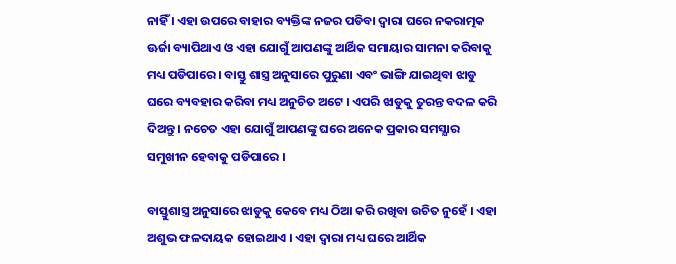ନାହିଁ । ଏହା ଉପରେ ବାହାର ବ୍ୟକ୍ତିଙ୍କ ନଜର ପଡିବା ଦ୍ଵାରା ଘରେ ନକରାତ୍ମକ ଊର୍ଜା ବ୍ୟାପିଥାଏ ଓ ଏହା ଯୋଗୁଁ ଆପଣଙ୍କୁ ଆର୍ଥିକ ସମାୟାର ସାମନା କରିବାକୁ ମଧ୍ୟ ପଡିପାରେ । ବାସ୍ତୁ ଶାସ୍ତ୍ର ଅନୁସାରେ ପୁରୁଣା ଏବଂ ଭାଙ୍ଗି ଯାଇଥିବା ଝାଡୁ ଘରେ ବ୍ୟବହାର କରିବା ମଧ୍ୟ ଅନୁଚିତ ଅଟେ । ଏପରି ଝାଡୁକୁ ତୁରନ୍ତ ବଦଳ କରି ଦିଅନ୍ତୁ । ନଚେତ ଏହା ଯୋଗୁଁ ଆପଣଙ୍କୁ ଘରେ ଅନେକ ପ୍ରକାର ସମସ୍ଯାର ସମୁଖୀନ ହେବାକୁ ପଡିପାରେ ।

ବାସ୍ତୁଶାସ୍ତ୍ର ଅନୁସାରେ ଝାଡୁକୁ କେବେ ମଧ୍ୟ ଠିଆ କରି ରଖିବା ଉଚିତ ନୁହେଁ । ଏହା ଅଶୁଭ ଫଳଦାୟକ ହୋଇଥାଏ । ଏହା ଦ୍ଵାରା ମଧ୍ୟ ଘରେ ଆର୍ଥିକ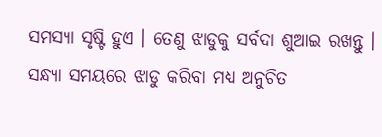ସମସ୍ଯା ସୃଷ୍ଟି ହୁଏ । ତେଣୁ ଝାଡୁକୁ ସର୍ବଦା ଶୁଆଇ ରଖନ୍ତୁ । ସନ୍ଧ୍ୟା ସମୟରେ ଝାଡୁ କରିବା ମଧ୍ୟ ଅନୁଚିତ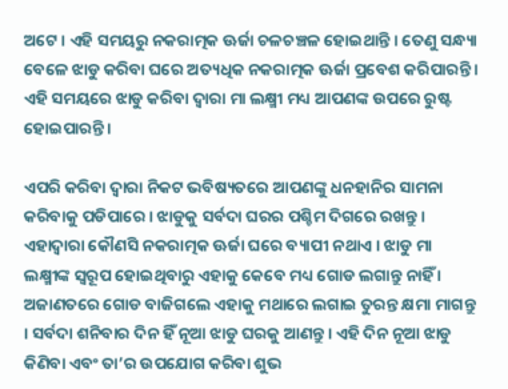ଅଟେ । ଏହି ସମୟରୁ ନକରାତ୍ମକ ଊର୍ଜା ଚଳଚଞ୍ଚଳ ହୋଇଥାନ୍ତି । ତେଣୁ ସନ୍ଧ୍ୟା ବେଳେ ଝାଡୁ କରିବା ଘରେ ଅତ୍ୟଧିକ ନକରାତ୍ମକ ଊର୍ଜା ପ୍ରବେଶ କରିପାରନ୍ତି । ଏହି ସମୟରେ ଝାଡୁ କରିବା ଦ୍ଵାରା ମା ଲକ୍ଷ୍ମୀ ମଧ୍ୟ ଆପଣଙ୍କ ଉପରେ ରୁଷ୍ଟ ହୋଇପାରନ୍ତି ।

ଏପରି କରିବା ଦ୍ଵାରା ନିକଟ ଭବିଷ୍ୟତରେ ଆପଣଙ୍କୁ ଧନହାନିର ସାମନା କରିବାକୁ ପଡିପାରେ । ଝାଡୁକୁ ସର୍ବଦା ଘରର ପଶ୍ଚିମ ଦିଗରେ ରଖନ୍ତୁ । ଏହାଦ୍ବାରା କୌଣସି ନକରାତ୍ମକ ଊର୍ଜା ଘରେ ବ୍ୟାପୀ ନଥାଏ । ଝାଡୁ ମା ଲକ୍ଷ୍ମୀଙ୍କ ସ୍ୱରୂପ ହୋଇଥିବାରୁ ଏହାକୁ କେବେ ମଧ୍ୟ ଗୋଡ ଲଗାନ୍ତୁ ନାହିଁ । ଅଜାଣତରେ ଗୋଡ ବାଜିଗଲେ ଏହାକୁ ମଥାରେ ଲଗାଇ ତୁରନ୍ତ କ୍ଷମା ମାଗନ୍ତୁ । ସର୍ବଦା ଶନିବାର ଦିନ ହିଁ ନୂଆ ଝାଡୁ ଘରକୁ ଆଣନ୍ତୁ । ଏହି ଦିନ ନୂଆ ଝାଡୁ କିଣିବା ଏବଂ ତା’ର ଉପଯୋଗ କରିବା ଶୁଭ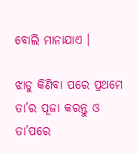ବୋଲି ମାନାଯାଏ ।

ଝାଡୁ କିଣିବା ପରେ ପ୍ରଥମେ ତା’ର ପୂଜା କରନ୍ତୁ ଓ ତା’ପରେ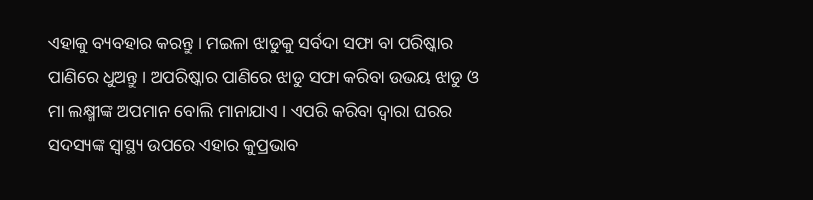ଏହାକୁ ବ୍ୟବହାର କରନ୍ତୁ । ମଇଳା ଝାଡୁକୁ ସର୍ବଦା ସଫା ବା ପରିଷ୍କାର ପାଣିରେ ଧୁଅନ୍ତୁ । ଅପରିଷ୍କାର ପାଣିରେ ଝାଡୁ ସଫା କରିବା ଉଭୟ ଝାଡୁ ଓ ମା ଲକ୍ଷ୍ମୀଙ୍କ ଅପମାନ ବୋଲି ମାନାଯାଏ । ଏପରି କରିବା ଦ୍ଵାରା ଘରର ସଦସ୍ୟଙ୍କ ସ୍ୱାସ୍ଥ୍ୟ ଉପରେ ଏହାର କୁପ୍ରଭାବ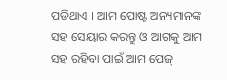ପଡିଥାଏ । ଆମ ପୋଷ୍ଟ ଅନ୍ୟମାନଙ୍କ ସହ ସେୟାର କରନ୍ତୁ ଓ ଆଗକୁ ଆମ ସହ ରହିବା ପାଇଁ ଆମ ପେଜ୍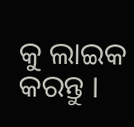କୁ ଲାଇକ କରନ୍ତୁ ।